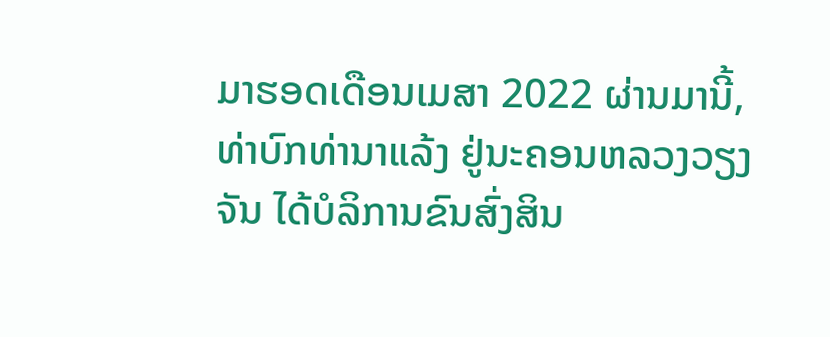ມາຮອດເດືອນເມສາ 2022 ຜ່ານມານີ້, ທ່າບົກທ່ານາແລ້ງ ຢູ່ນະຄອນຫລວງວຽງຈັນ ໄດ້ບໍລິການຂົນສົ່ງສິນ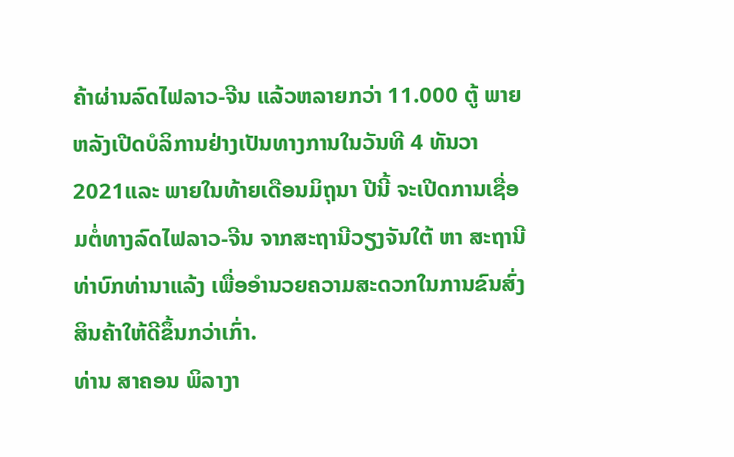ຄ້າຜ່ານລົດໄຟລາວ-ຈີນ ແລ້ວຫລາຍກວ່າ 11.000 ຕູ້ ພາຍຫລັງເປີດບໍລິການຢ່າງເປັນທາງການໃນວັນທີ 4 ທັນວາ 2021ແລະ ພາຍໃນທ້າຍເດືອນມິຖຸນາ ປີນີ້ ຈະເປີດການເຊື່ອມຕໍ່ທາງລົດໄຟລາວ-ຈີນ ຈາກສະຖານີວຽງຈັນໃຕ້ ຫາ ສະຖານີທ່າບົກທ່ານາແລ້ງ ເພື່ອອໍານວຍຄວາມສະດວກໃນການຂົນສົ່ງສິນຄ້າໃຫ້ດີຂຶ້ນກວ່າເກົ່າ.
ທ່ານ ສາຄອນ ພິລາງາ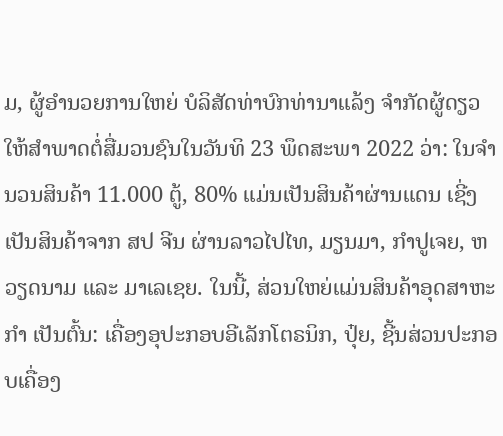ມ, ຜູ້ອໍານວຍການໃຫຍ່ ບໍລິສັດທ່າບົກທ່ານາແລ້ງ ຈໍາກັດຜູ້ດຽວ ໃຫ້ສໍາພາດຕໍ່ສື່ມວນຊົນໃນວັນທິ 23 ພຶດສະພາ 2022 ວ່າ: ໃນຈໍານວນສິນຄ້າ 11.000 ຕູ້, 80% ແມ່ນເປັນສິນຄ້າຜ່ານແດນ ເຊີ່ງເປັນສິນຄ້າຈາກ ສປ ຈີນ ຜ່ານລາວໄປໄທ, ມຽນມາ, ກໍາປູເຈຍ, ຫວຽດນາມ ແລະ ມາເລເຊຍ. ໃນນີ້, ສ່ວນໃຫຍ່ແມ່ນສິນຄ້າອຸດສາຫະກໍາ ເປັນຕົ້ນ: ເຄື່ອງອຸປະກອບອີເລັກໂຕຣນິກ, ປຸ໋ຍ, ຊີ້ນສ່ວນປະກອບເຄື່ອງ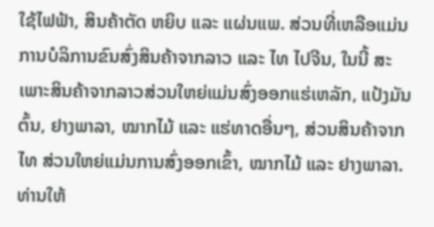ໃຊ້ໄຟຟ້າ, ສິນຄ້າຕັດ ຫຍິບ ແລະ ແຜ່ນແພ. ສ່ວນທີ່ເຫລືອແມ່ນການບໍລິການຂົນສົ່ງສິນຄ້າຈາກລາວ ແລະ ໄທ ໄປຈີນ, ໃນນີ້ ສະເພາະສິນຄ້າຈາກລາວສ່ວນໃຫຍ່ແມ່ນສົ່ງອອກແຮ່ເຫລັກ, ແປ້ງມັນຕົ້ນ, ຢາງພາລາ, ໝາກໄມ້ ແລະ ແຮ່ທາດອື່ນໆ, ສ່ວນສິນຄ້າຈາກໄທ ສ່ວນໃຫຍ່ແມ່ນການສົ່ງອອກເຂົ້າ, ໝາກໄມ້ ແລະ ຢາງພາລາ.
ທ່ານໃຫ້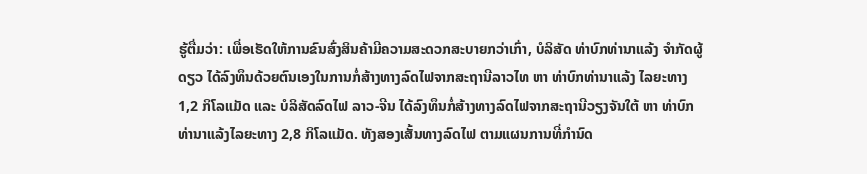ຮູ້ຕື່ມວ່າ: ເພື່ອເຮັດໃຫ້ການຂົນສົ່ງສິນຄ້າມີຄວາມສະດວກສະບາຍກວ່າເກົ່າ, ບໍລິສັດ ທ່າບົກທ່ານາແລ້ງ ຈໍາກັດຜູ້ດຽວ ໄດ້ລົງທຶນດ້ວຍຕົນເອງໃນການກໍ່ສ້າງທາງລົດໄຟຈາກສະຖານີລາວໄທ ຫາ ທ່າບົກທ່ານາແລ້ງ ໄລຍະທາງ 1,2 ກິໂລແມັດ ແລະ ບໍລິສັດລົດໄຟ ລາວ-ຈີນ ໄດ້ລົງທຶນກໍ່ສ້າງທາງລົດໄຟຈາກສະຖານີວຽງຈັນໃຕ້ ຫາ ທ່າບົກທ່ານາແລ້ງໄລຍະທາງ 2,8 ກິໂລແມັດ. ທັງສອງເສັ້ນທາງລົດໄຟ ຕາມແຜນການທີ່ກໍານົດ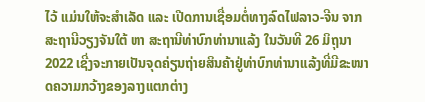ໄວ້ ແມ່ນໃຫ້ຈະສໍາເລັດ ແລະ ເປີດການເຊື່ອມຕໍ່ທາງລົດໄຟລາວ-ຈີນ ຈາກສະຖານີວຽງຈັນໃຕ້ ຫາ ສະຖານີທ່າບົກທ່ານາແລ້ງ ໃນວັນທີ 26 ມິຖຸນາ 2022 ເຊີ່ງຈະກາຍເປັນຈຸດຄ່ຽນຖ່າຍສິນຄ້າຢູ່ທ່າບົກທ່ານາແລ້ງທີ່ມີຂະໜາດຄວາມກວ້າງຂອງລາງແຕກຕ່າງ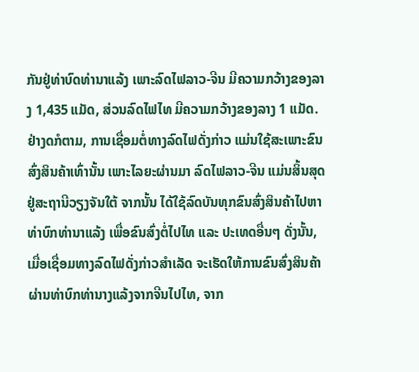ກັນຢູ່ທ່າບົດທ່ານາແລ້ງ ເພາະລົດໄຟລາວ-ຈີນ ມີຄວາມກວ້າງຂອງລາງ 1,435 ແມັດ, ສ່ວນລົດໄຟໄທ ມີຄວາມກວ້າງຂອງລາງ 1 ແມັດ.
ຢ່າງດກໍຕາມ, ການເຊື່ອມຕໍ່ທາງລົດໄຟດັ່ງກ່າວ ແມ່ນໃຊ້ສະເພາະຂົນສົ່ງສິນຄ້າເທົ່ານັ້ນ ເພາະໄລຍະຜ່ານມາ ລົດໄຟລາວ-ຈີນ ແມ່ນສິ້ນສຸດຢູ່ສະຖານີວຽງຈັນໃຕ້ ຈາກນັ້ນ ໄດ້ໃຊ້ລົດບັນທຸກຂົນສົ່ງສິນຄ້າໄປຫາທ່າບົກທ່ານາແລ້ງ ເພື່ອຂົນສົ່ງຕໍ່ໄປໄທ ແລະ ປະເທດອື່ນໆ ດັ່ງນັ້ນ, ເມື່ອເຊື່ອມທາງລົດໄຟດັ່ງກ່າວສໍາເລັດ ຈະເຮັດໃຫ້ການຂົນສົ່ງສິນຄ້າຜ່ານທ່າບົກທ່ານາງແລ້ງຈາກຈີນໄປໄທ, ຈາກ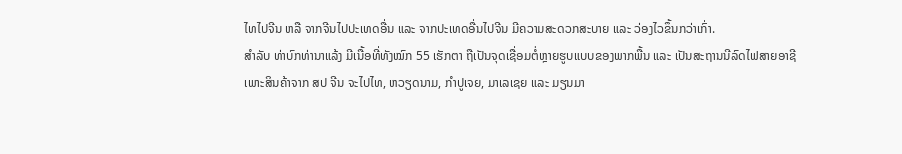ໄທໄປຈີນ ຫລື ຈາກຈີນໄປປະເທດອື່ນ ແລະ ຈາກປະເທດອື່ນໄປຈີນ ມີຄວາມສະດວກສະບາຍ ແລະ ວ່ອງໄວຂຶ້ນກວ່າເກົ່າ.
ສໍາລັບ ທ່າບົກທ່ານາແລ້ງ ມີເນື້ອທີ່ທັງໝົກ 55 ເຮັກຕາ ຖືເປັນຈຸດເຊື່ອມຕໍ່ຫຼາຍຮູບແບບຂອງພາກພື້ນ ແລະ ເປັນສະຖານນີລົດໄຟສາຍອາຊີ ເພາະສິນຄ້າຈາກ ສປ ຈີນ ຈະໄປໄທ, ຫວຽດນາມ, ກໍາປູເຈຍ, ມາເລເຊຍ ແລະ ມຽນມາ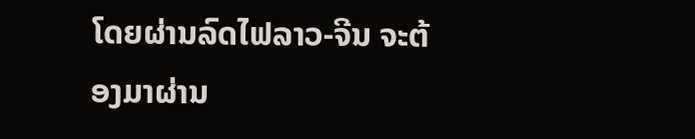ໂດຍຜ່ານລົດໄຟລາວ-ຈີນ ຈະຕ້ອງມາຜ່ານ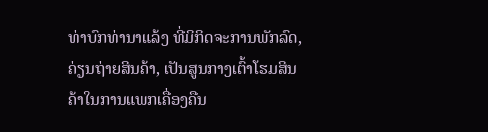ທ່າບົກທ່ານາແລ້ງ ທີ່ມິກິດຈະການພັກລົດ, ຄ່ຽນຖ່າຍສິນຄ້າ, ເປັນສູນກາງເຕົ້າໂຮມສິນຄ້າໃນການແພກເຄື່ອງຄືນ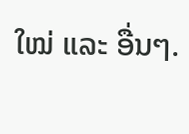ໃໝ່ ແລະ ອື່ນໆ.